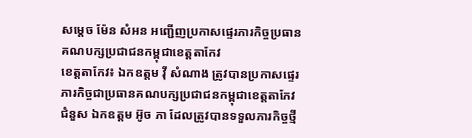សម្តេច ម៉ែន សំអន អញ្ជើញប្រកាសផ្ទេរភារកិច្ចប្រធានគណបក្សប្រជាជនកម្ពុជាខេត្តតាកែវ
ខេត្តតាកែវ៖ ឯកឧត្តម វ៉ី សំណាង ត្រូវបានប្រកាសផ្ទេរភារកិច្ចជាប្រធានគណបក្សប្រជាជនកម្ពុជាខេត្តតាកែវ ជំនួស ឯកឧត្តម អ៊ូច ភា ដែលត្រូវបានទទួលភារកិច្ចថ្មី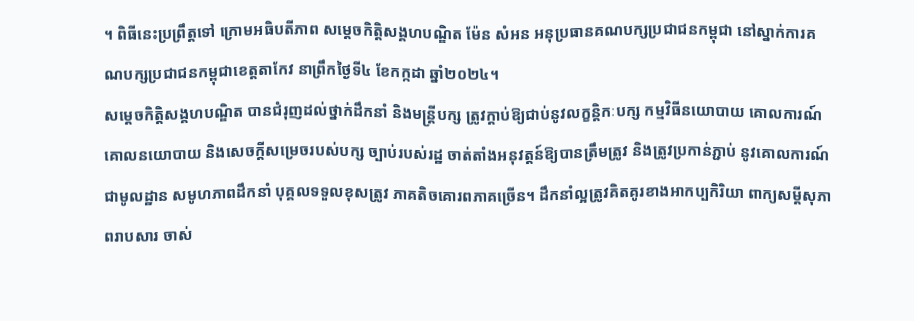។ ពិធីនេះប្រព្រឹត្តទៅ ក្រោមអធិបតីភាព សម្តេចកិត្តិសង្គហបណ្ឌិត ម៉ែន សំអន អនុប្រធានគណបក្សប្រជាជនកម្ពុជា នៅស្នាក់ការគណបក្សប្រជាជនកម្ពុជាខេត្តតាកែវ នាព្រឹកថ្ងៃទី៤ ខែកក្កដា ឆ្នាំ២០២៤។
សម្តេចកិត្តិសង្គហបណ្ឌិត បានជំរុញដល់ថ្នាក់ដឹកនាំ និងមន្ត្រីបក្ស ត្រូវក្តាប់ឱ្យជាប់នូវលក្ខន្តិកៈបក្ស កម្មវិធីនយោបាយ គោលការណ៍ គោលនយោបាយ និងសេចក្តីសម្រេចរបស់បក្ស ច្បាប់របស់រដ្ឋ ចាត់តាំងអនុវត្តន៍ឱ្យបានត្រឹមត្រូវ និងត្រូវប្រកាន់ភ្ជាប់ នូវគោលការណ៍ជាមូលដ្ឋាន សមូហភាពដឹកនាំ បុគ្គលទទួលខុសត្រូវ ភាគតិចគោរពភាគច្រើន។ ដឹកនាំល្អត្រូវគិតគូរខាងអាកប្បកិរិយា ពាក្យសម្តីសុភាពរាបសារ ចាស់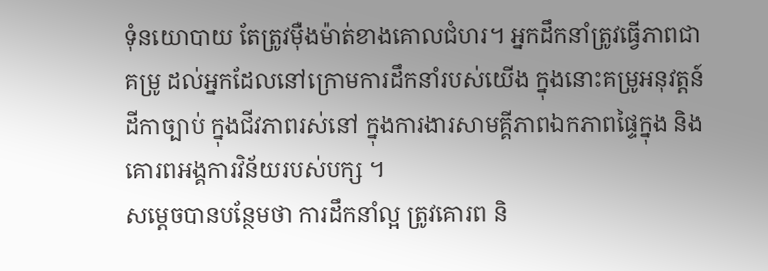ទុំនយោបាយ តែត្រូវម៉ឺងម៉ាត់ខាងគោលជំហរ។ អ្នកដឹកនាំត្រូវធ្វើភាពជាគម្រូ ដល់អ្នកដែលនៅក្រោមការដឹកនាំរបស់យើង ក្នុងនោះគម្រូអនុវត្តន៍ដីកាច្បាប់ ក្នុងជីវភាពរស់នៅ ក្នុងការងារសាមគ្គីភាពឯកភាពផ្ទៃក្នុង និងគោរពអង្គការវិន័យរបស់បក្ស ។
សម្តេចបានបន្ថែមថា ការដឹកនាំល្អ ត្រូវគោរព និ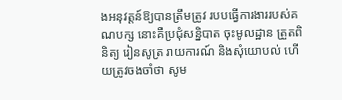ងអនុវត្តន៍ឱ្យបានត្រឹមត្រូវ របបធ្វើការងាររបស់គណបក្ស នោះគឺប្រជុំសន្និបាត ចុះមូលដ្ឋាន ត្រួតពិនិត្យ រៀនសូត្រ រាយការណ៍ និងសុំយោបល់ ហើយត្រូវចងចាំថា សូម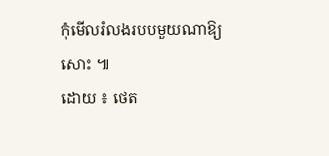កុំមើលរំលងរបបមួយណាឱ្យសោះ ៕
ដោយ ៖ ថេត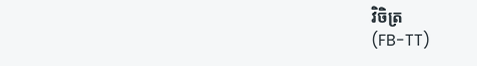វិចិត្រ
(FB-TT)